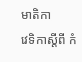មាតិកា
វេទិកាស្តីពី កំ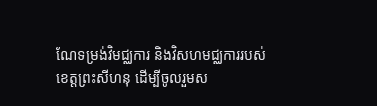ណែទម្រង់វិមជ្ឈការ និងវិសហមជ្ឈការរបស់ខេត្តព្រះសីហនុ ដើម្បីចូលរួមស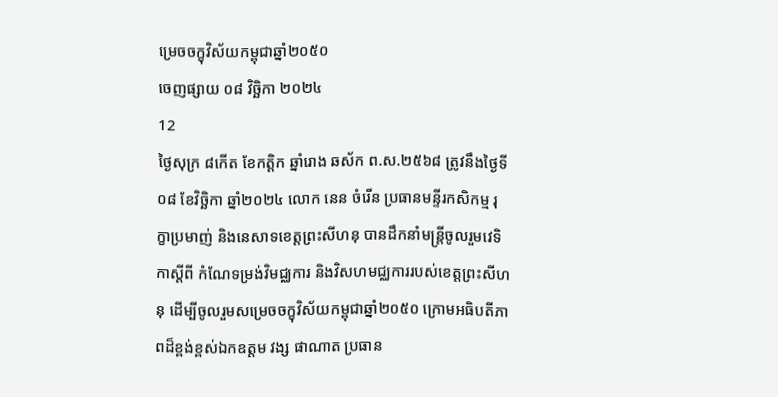ម្រេចចក្ខុវិស័យកម្ពុជាឆ្នាំ២០៥០
ចេញផ្សាយ ០៨ វិច្ឆិកា ២០២៤
12
ថ្ងៃសុក្រ ៨កើត ខែកត្តិក ឆ្នាំរោង ឆស័ក ព.ស.២៥៦៨ ត្រូវនឹងថ្ងៃទី០៨ ខែវិច្ឆិកា ឆ្នាំ២០២៤ លោក នេន ចំរើន ប្រធានមន្ទីរកសិកម្ម រុក្ខាប្រមាញ់ និងនេសាទខេត្តព្រះសីហនុ បានដឹកនាំមន្រ្តីចូលរួមវេទិកាស្តីពី កំណែទម្រង់វិមជ្ឈការ និងវិសហមជ្ឈការរបស់ខេត្តព្រះសីហនុ ដើម្បីចូលរួមសម្រេចចក្ខុវិស័យកម្ពុជាឆ្នាំ២០៥០ ក្រោមអធិបតីភាពដ៏ខ្ពង់ខ្ពស់ឯកឧត្ដម វង្ស ផាណាត ប្រធាន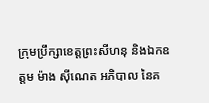ក្រុមប្រឹក្សាខេត្តព្រះសីហនុ និងឯកឧត្តម ម៉ាង ស៊ីណេត អភិបាល នៃគ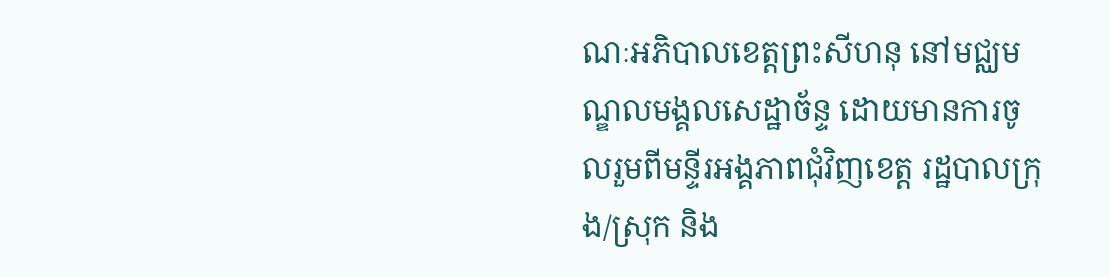ណៈអភិបាលខេត្តព្រះសីហនុ នៅមជ្ឈមណ្ឌលមង្គលសេដ្ឋាច័ន្ទ ដោយមានការចូលរួមពីមន្ទីរអង្គភាពជុំវិញខេត្ត រដ្ឋបាលក្រុង/ស្រុក និង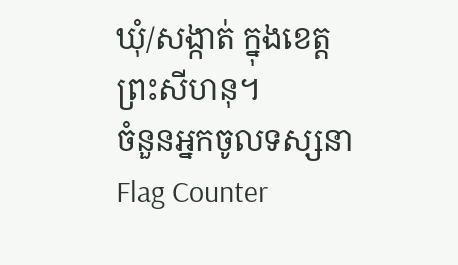ឃុំ/សង្កាត់ ក្នុងខេត្តព្រះសីហនុ។
ចំនួនអ្នកចូលទស្សនា
Flag Counter